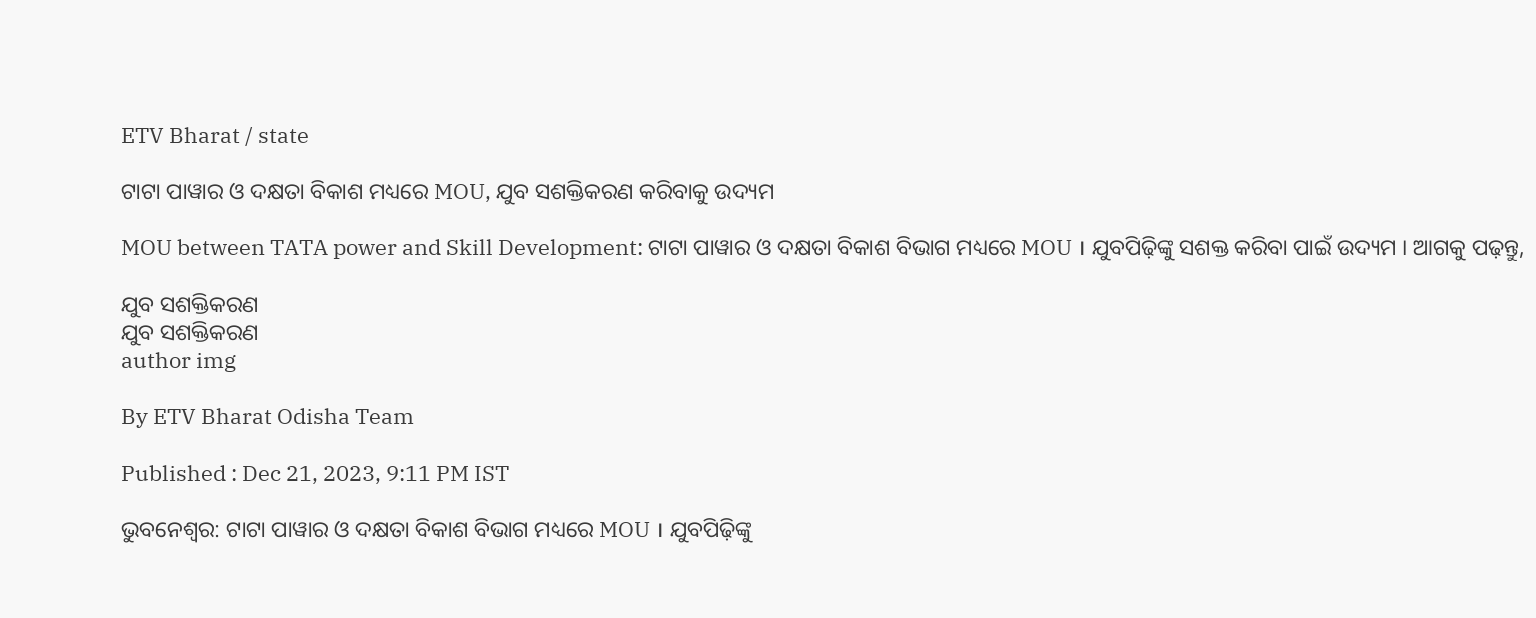ETV Bharat / state

ଟାଟା ପାୱାର ଓ ଦକ୍ଷତା ବିକାଶ ମଧ୍ୟରେ MOU, ଯୁବ ସଶକ୍ତିକରଣ କରିବାକୁ ଉଦ୍ୟମ

MOU between TATA power and Skill Development: ଟାଟା ପାୱାର ଓ ଦକ୍ଷତା ବିକାଶ ବିଭାଗ ମଧ୍ୟରେ MOU । ଯୁବପିଢ଼ିଙ୍କୁ ସଶକ୍ତ କରିବା ପାଇଁ ଉଦ୍ୟମ । ଆଗକୁ ପଢ଼ନ୍ତୁ,

ଯୁବ ସଶକ୍ତିକରଣ
ଯୁବ ସଶକ୍ତିକରଣ
author img

By ETV Bharat Odisha Team

Published : Dec 21, 2023, 9:11 PM IST

ଭୁବନେଶ୍ବର: ଟାଟା ପାୱାର ଓ ଦକ୍ଷତା ବିକାଶ ବିଭାଗ ମଧ୍ୟରେ MOU । ଯୁବପିଢ଼ିଙ୍କୁ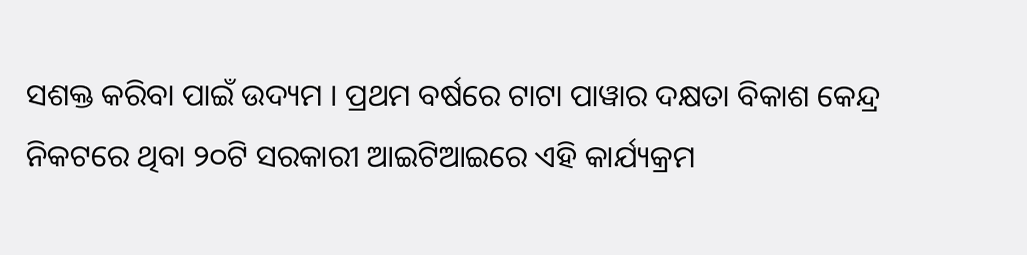ସଶକ୍ତ କରିବା ପାଇଁ ଉଦ୍ୟମ । ପ୍ରଥମ ବର୍ଷରେ ଟାଟା ପାୱାର ଦକ୍ଷତା ବିକାଶ କେନ୍ଦ୍ର ନିକଟରେ ଥିବା ୨୦ଟି ସରକାରୀ ଆଇଟିଆଇରେ ଏହି କାର୍ଯ୍ୟକ୍ରମ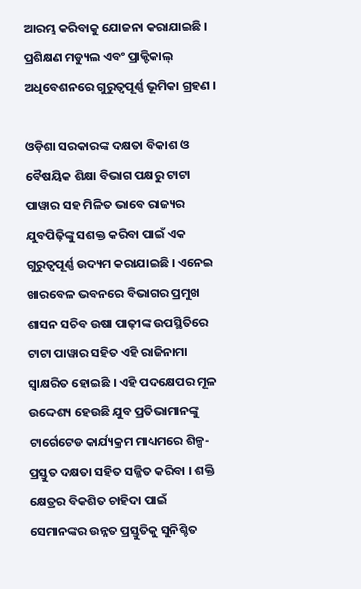ଆରମ୍ଭ କରିବାକୁ ଯୋଜନା କରାଯାଇଛି । ପ୍ରଶିକ୍ଷଣ ମଡ୍ୟୁଲ ଏବଂ ପ୍ରାକ୍ଟିକାଲ୍ ଅଧିବେଶନରେ ଗୁରୁତ୍ୱପୂର୍ଣ୍ଣ ଭୂମିକା ଗ୍ରହଣ ।

ଓଡ଼ିଶା ସରକାରଙ୍କ ଦକ୍ଷତା ବିକାଶ ଓ ବୈଷୟିକ ଶିକ୍ଷା ବିଭାଗ ପକ୍ଷରୁ ଟାଟା ପାୱାର ସହ ମିଳିତ ଭାବେ ରାଜ୍ୟର ଯୁବପିଢ଼ିଙ୍କୁ ସଶକ୍ତ କରିବା ପାଇଁ ଏକ ଗୁରୁତ୍ୱପୂର୍ଣ୍ଣ ଉଦ୍ୟମ କରାଯାଇଛି । ଏନେଇ ଖାରବେଳ ଭବନରେ ବିଭାଗର ପ୍ରମୁଖ ଶାସନ ସଚିବ ଉଷା ପାଢ଼ୀଙ୍କ ଉପସ୍ଥିତିରେ ଟାଟା ପାୱାର ସହିତ ଏହି ରାଜିନାମା ସ୍ୱାକ୍ଷରିତ ହୋଇଛି । ଏହି ପଦକ୍ଷେପର ମୂଳ ଉଦ୍ଦେଶ୍ୟ ହେଉଛି ଯୁବ ପ୍ରତିଭାମାନଙ୍କୁ ଟାର୍ଗେଟେଡ କାର୍ଯ୍ୟକ୍ରମ ମାଧ୍ୟମରେ ଶିଳ୍ପ-ପ୍ରସ୍ତୁତ ଦକ୍ଷତା ସହିତ ସଜ୍ଜିତ କରିବା । ଶକ୍ତି କ୍ଷେତ୍ରର ବିକଶିତ ଚାହିଦା ପାଇଁ ସେମାନଙ୍କର ଉନ୍ନତ ପ୍ରସ୍ତୁତିକୁ ସୁନିଶ୍ଚିତ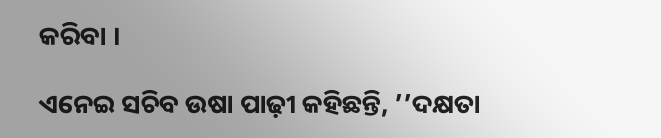କରିବା ।

ଏନେଇ ସଚିବ ଉଷା ପାଢ଼ୀ କହିଛନ୍ତି, ’’ଦକ୍ଷତା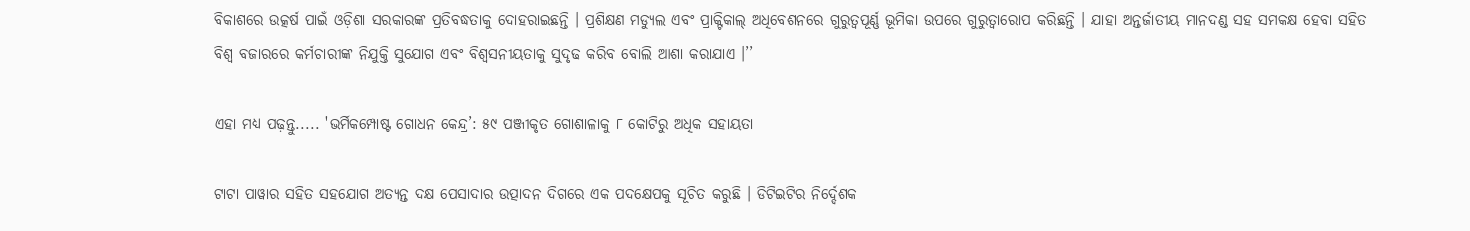ବିକାଶରେ ଉତ୍କର୍ଷ ପାଇଁ ଓଡ଼ିଶା ସରକାରଙ୍କ ପ୍ରତିବଦ୍ଧତାକୁ ଦୋହରାଇଛନ୍ତି । ପ୍ରଶିକ୍ଷଣ ମଡ୍ୟୁଲ ଏବଂ ପ୍ରାକ୍ଟିକାଲ୍ ଅଧିବେଶନରେ ଗୁରୁତ୍ୱପୂର୍ଣ୍ଣ ଭୂମିକା ଉପରେ ଗୁରୁତ୍ୱାରୋପ କରିଛନ୍ତି । ଯାହା ଅନ୍ତର୍ଜାତୀୟ ମାନଦଣ୍ଡ ସହ ସମକକ୍ଷ ହେବା ସହିତ ବିଶ୍ୱ ବଜାରରେ କର୍ମଚାରୀଙ୍କ ନିଯୁକ୍ତି ସୁଯୋଗ ଏବଂ ବିଶ୍ୱସନୀୟତାକୁ ସୁଦୃଢ କରିବ ବୋଲି ଆଶା କରାଯାଏ ।’’

ଏହା ମଧ୍ୟ ପଢ଼ନ୍ତୁ..... 'ଭର୍ମିକମ୍ପୋଷ୍ଟ ଗୋଧନ କେନ୍ଦ୍ର’: ୫୯ ପଞ୍ଜୀକୃତ ଗୋଶାଳାକୁ ୮ କୋଟିରୁ ଅଧିକ ସହାୟତା

ଟାଟା ପାୱାର ସହିତ ସହଯୋଗ ଅତ୍ୟନ୍ତ ଦକ୍ଷ ପେସାଦାର ଉତ୍ପାଦନ ଦିଗରେ ଏକ ପଦକ୍ଷେପକୁ ସୂଚିତ କରୁଛି । ଡିଟିଇଟିର ନିର୍ଦ୍ଦେଶକ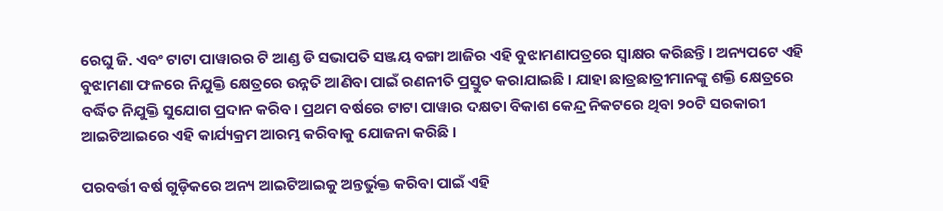ରେଘୁ ଜି. ଏବଂ ଟାଟା ପାୱାରର ଟି ଆଣ୍ଡ ଡି ସଭାପତି ସଞ୍ଜୟ ବଙ୍ଗା ଆଜିର ଏହି ବୁଝାମଣାପତ୍ରରେ ସ୍ୱାକ୍ଷର କରିଛନ୍ତି । ଅନ୍ୟପଟେ ଏହି ବୁଝାମଣା ଫଳରେ ନିଯୁକ୍ତି କ୍ଷେତ୍ରରେ ଉନ୍ନତି ଆଣିବା ପାଇଁ ରଣନୀତି ପ୍ରସ୍ତୁତ କରାଯାଇଛି । ଯାହା ଛାତ୍ରଛାତ୍ରୀମାନଙ୍କୁ ଶକ୍ତି କ୍ଷେତ୍ରରେ ବର୍ଦ୍ଧିତ ନିଯୁକ୍ତି ସୁଯୋଗ ପ୍ରଦାନ କରିବ। ପ୍ରଥମ ବର୍ଷରେ ଟାଟା ପାୱାର ଦକ୍ଷତା ବିକାଶ କେନ୍ଦ୍ର ନିକଟରେ ଥିବା ୨୦ଟି ସରକାରୀ ଆଇଟିଆଇରେ ଏହି କାର୍ଯ୍ୟକ୍ରମ ଆରମ୍ଭ କରିବାକୁ ଯୋଜନା କରିଛି ।

ପରବର୍ତ୍ତୀ ବର୍ଷ ଗୁଡ଼ିକରେ ଅନ୍ୟ ଆଇଟିଆଇକୁ ଅନ୍ତର୍ଭୁକ୍ତ କରିବା ପାଇଁ ଏହି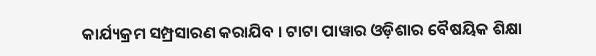କାର୍ଯ୍ୟକ୍ରମ ସମ୍ପ୍ରସାରଣ କରାଯିବ । ଟାଟା ପାୱାର ଓଡ଼ିଶାର ବୈଷୟିକ ଶିକ୍ଷା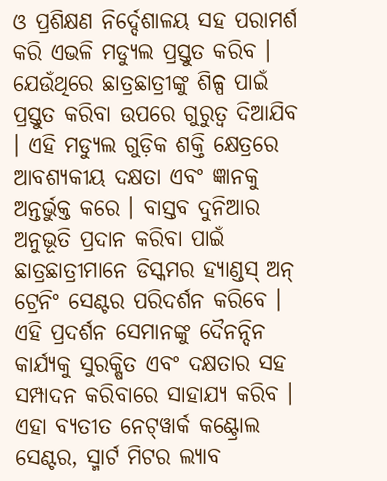ଓ ପ୍ରଶିକ୍ଷଣ ନିର୍ଦ୍ଦେଶାଳୟ ସହ ପରାମର୍ଶ କରି ଏଭଳି ମଡ୍ୟୁଲ ପ୍ରସ୍ତୁତ କରିବ । ଯେଉଁଥିରେ ଛାତ୍ରଛାତ୍ରୀଙ୍କୁ ଶିଳ୍ପ ପାଇଁ ପ୍ରସ୍ତୁତ କରିବା ଉପରେ ଗୁରୁତ୍ୱ ଦିଆଯିବ । ଏହି ମଡ୍ୟୁଲ ଗୁଡ଼ିକ ଶକ୍ତି କ୍ଷେତ୍ରରେ ଆବଶ୍ୟକୀୟ ଦକ୍ଷତା ଏବଂ ଜ୍ଞାନକୁ ଅନ୍ତର୍ଭୁକ୍ତ କରେ । ବାସ୍ତବ ଦୁନିଆର ଅନୁଭୂତି ପ୍ରଦାନ କରିବା ପାଇଁ ଛାତ୍ରଛାତ୍ରୀମାନେ ଡିସ୍କମର ହ୍ୟାଣ୍ଡସ୍‌ ଅନ୍‌ ଟ୍ରେନିଂ ସେଣ୍ଟର ପରିଦର୍ଶନ କରିବେ । ଏହି ପ୍ରଦର୍ଶନ ସେମାନଙ୍କୁ ଦୈନନ୍ଦିନ କାର୍ଯ୍ୟକୁ ସୁରକ୍ଷିତ ଏବଂ ଦକ୍ଷତାର ସହ ସମ୍ପାଦନ କରିବାରେ ସାହାଯ୍ୟ କରିବ । ଏହା ବ୍ୟତୀତ ନେଟ୍‌ୱାର୍କ କଣ୍ଟ୍ରୋଲ ସେଣ୍ଟର, ସ୍ମାର୍ଟ ମିଟର ଲ୍ୟାବ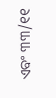ଏବଂ ୩୩/୧୧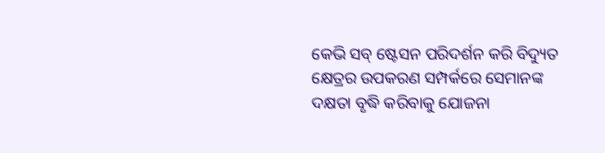କେଭି ସବ୍‌ ଷ୍ଟେସନ ପରିଦର୍ଶନ କରି ବିଦ୍ୟୁତ କ୍ଷେତ୍ରର ଉପକରଣ ସମ୍ପର୍କରେ ସେମାନଙ୍କ ଦକ୍ଷତା ବୃଦ୍ଧି କରିବାକୁ ଯୋଜନା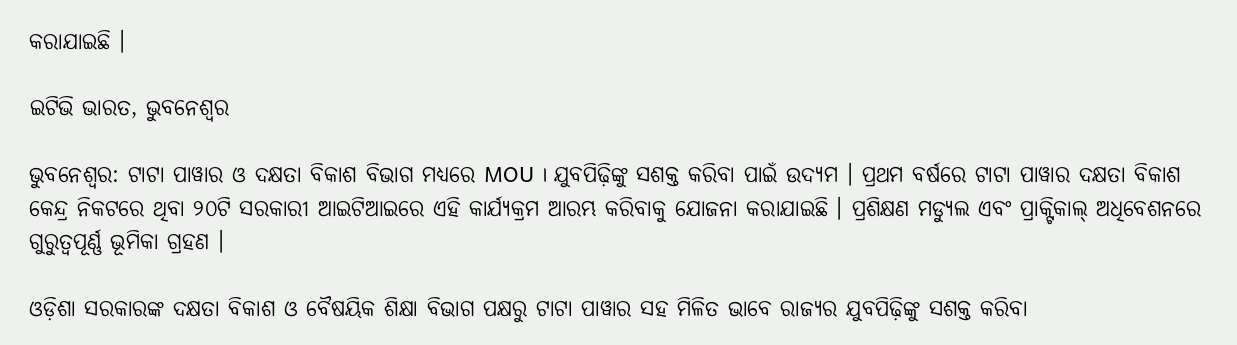କରାଯାଇଛି ।

ଇଟିଭି ଭାରତ, ଭୁବନେଶ୍ବର

ଭୁବନେଶ୍ବର: ଟାଟା ପାୱାର ଓ ଦକ୍ଷତା ବିକାଶ ବିଭାଗ ମଧ୍ୟରେ MOU । ଯୁବପିଢ଼ିଙ୍କୁ ସଶକ୍ତ କରିବା ପାଇଁ ଉଦ୍ୟମ । ପ୍ରଥମ ବର୍ଷରେ ଟାଟା ପାୱାର ଦକ୍ଷତା ବିକାଶ କେନ୍ଦ୍ର ନିକଟରେ ଥିବା ୨୦ଟି ସରକାରୀ ଆଇଟିଆଇରେ ଏହି କାର୍ଯ୍ୟକ୍ରମ ଆରମ୍ଭ କରିବାକୁ ଯୋଜନା କରାଯାଇଛି । ପ୍ରଶିକ୍ଷଣ ମଡ୍ୟୁଲ ଏବଂ ପ୍ରାକ୍ଟିକାଲ୍ ଅଧିବେଶନରେ ଗୁରୁତ୍ୱପୂର୍ଣ୍ଣ ଭୂମିକା ଗ୍ରହଣ ।

ଓଡ଼ିଶା ସରକାରଙ୍କ ଦକ୍ଷତା ବିକାଶ ଓ ବୈଷୟିକ ଶିକ୍ଷା ବିଭାଗ ପକ୍ଷରୁ ଟାଟା ପାୱାର ସହ ମିଳିତ ଭାବେ ରାଜ୍ୟର ଯୁବପିଢ଼ିଙ୍କୁ ସଶକ୍ତ କରିବା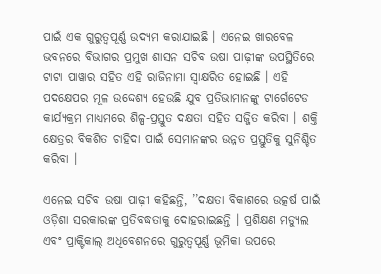ପାଇଁ ଏକ ଗୁରୁତ୍ୱପୂର୍ଣ୍ଣ ଉଦ୍ୟମ କରାଯାଇଛି । ଏନେଇ ଖାରବେଳ ଭବନରେ ବିଭାଗର ପ୍ରମୁଖ ଶାସନ ସଚିବ ଉଷା ପାଢ଼ୀଙ୍କ ଉପସ୍ଥିତିରେ ଟାଟା ପାୱାର ସହିତ ଏହି ରାଜିନାମା ସ୍ୱାକ୍ଷରିତ ହୋଇଛି । ଏହି ପଦକ୍ଷେପର ମୂଳ ଉଦ୍ଦେଶ୍ୟ ହେଉଛି ଯୁବ ପ୍ରତିଭାମାନଙ୍କୁ ଟାର୍ଗେଟେଡ କାର୍ଯ୍ୟକ୍ରମ ମାଧ୍ୟମରେ ଶିଳ୍ପ-ପ୍ରସ୍ତୁତ ଦକ୍ଷତା ସହିତ ସଜ୍ଜିତ କରିବା । ଶକ୍ତି କ୍ଷେତ୍ରର ବିକଶିତ ଚାହିଦା ପାଇଁ ସେମାନଙ୍କର ଉନ୍ନତ ପ୍ରସ୍ତୁତିକୁ ସୁନିଶ୍ଚିତ କରିବା ।

ଏନେଇ ସଚିବ ଉଷା ପାଢ଼ୀ କହିଛନ୍ତି, ’’ଦକ୍ଷତା ବିକାଶରେ ଉତ୍କର୍ଷ ପାଇଁ ଓଡ଼ିଶା ସରକାରଙ୍କ ପ୍ରତିବଦ୍ଧତାକୁ ଦୋହରାଇଛନ୍ତି । ପ୍ରଶିକ୍ଷଣ ମଡ୍ୟୁଲ ଏବଂ ପ୍ରାକ୍ଟିକାଲ୍ ଅଧିବେଶନରେ ଗୁରୁତ୍ୱପୂର୍ଣ୍ଣ ଭୂମିକା ଉପରେ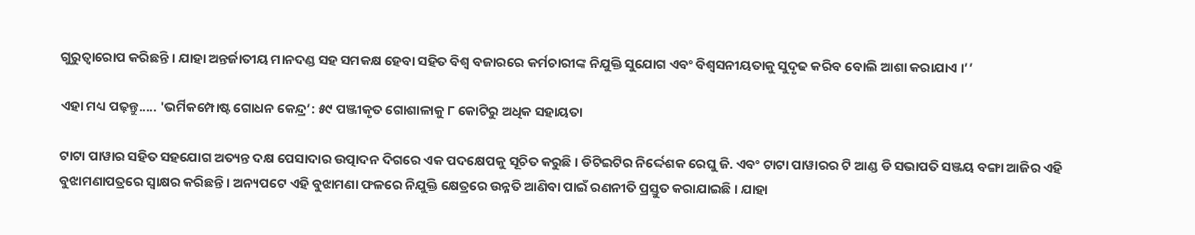ଗୁରୁତ୍ୱାରୋପ କରିଛନ୍ତି । ଯାହା ଅନ୍ତର୍ଜାତୀୟ ମାନଦଣ୍ଡ ସହ ସମକକ୍ଷ ହେବା ସହିତ ବିଶ୍ୱ ବଜାରରେ କର୍ମଚାରୀଙ୍କ ନିଯୁକ୍ତି ସୁଯୋଗ ଏବଂ ବିଶ୍ୱସନୀୟତାକୁ ସୁଦୃଢ କରିବ ବୋଲି ଆଶା କରାଯାଏ ।’’

ଏହା ମଧ୍ୟ ପଢ଼ନ୍ତୁ..... 'ଭର୍ମିକମ୍ପୋଷ୍ଟ ଗୋଧନ କେନ୍ଦ୍ର’: ୫୯ ପଞ୍ଜୀକୃତ ଗୋଶାଳାକୁ ୮ କୋଟିରୁ ଅଧିକ ସହାୟତା

ଟାଟା ପାୱାର ସହିତ ସହଯୋଗ ଅତ୍ୟନ୍ତ ଦକ୍ଷ ପେସାଦାର ଉତ୍ପାଦନ ଦିଗରେ ଏକ ପଦକ୍ଷେପକୁ ସୂଚିତ କରୁଛି । ଡିଟିଇଟିର ନିର୍ଦ୍ଦେଶକ ରେଘୁ ଜି. ଏବଂ ଟାଟା ପାୱାରର ଟି ଆଣ୍ଡ ଡି ସଭାପତି ସଞ୍ଜୟ ବଙ୍ଗା ଆଜିର ଏହି ବୁଝାମଣାପତ୍ରରେ ସ୍ୱାକ୍ଷର କରିଛନ୍ତି । ଅନ୍ୟପଟେ ଏହି ବୁଝାମଣା ଫଳରେ ନିଯୁକ୍ତି କ୍ଷେତ୍ରରେ ଉନ୍ନତି ଆଣିବା ପାଇଁ ରଣନୀତି ପ୍ରସ୍ତୁତ କରାଯାଇଛି । ଯାହା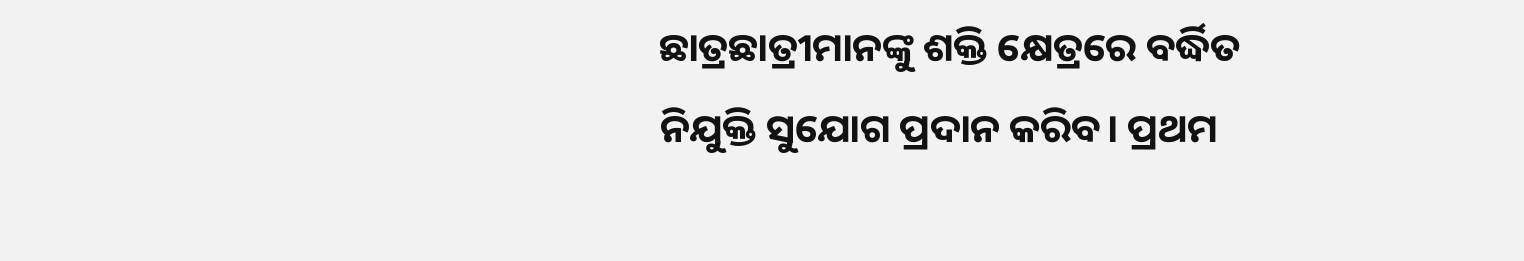ଛାତ୍ରଛାତ୍ରୀମାନଙ୍କୁ ଶକ୍ତି କ୍ଷେତ୍ରରେ ବର୍ଦ୍ଧିତ ନିଯୁକ୍ତି ସୁଯୋଗ ପ୍ରଦାନ କରିବ। ପ୍ରଥମ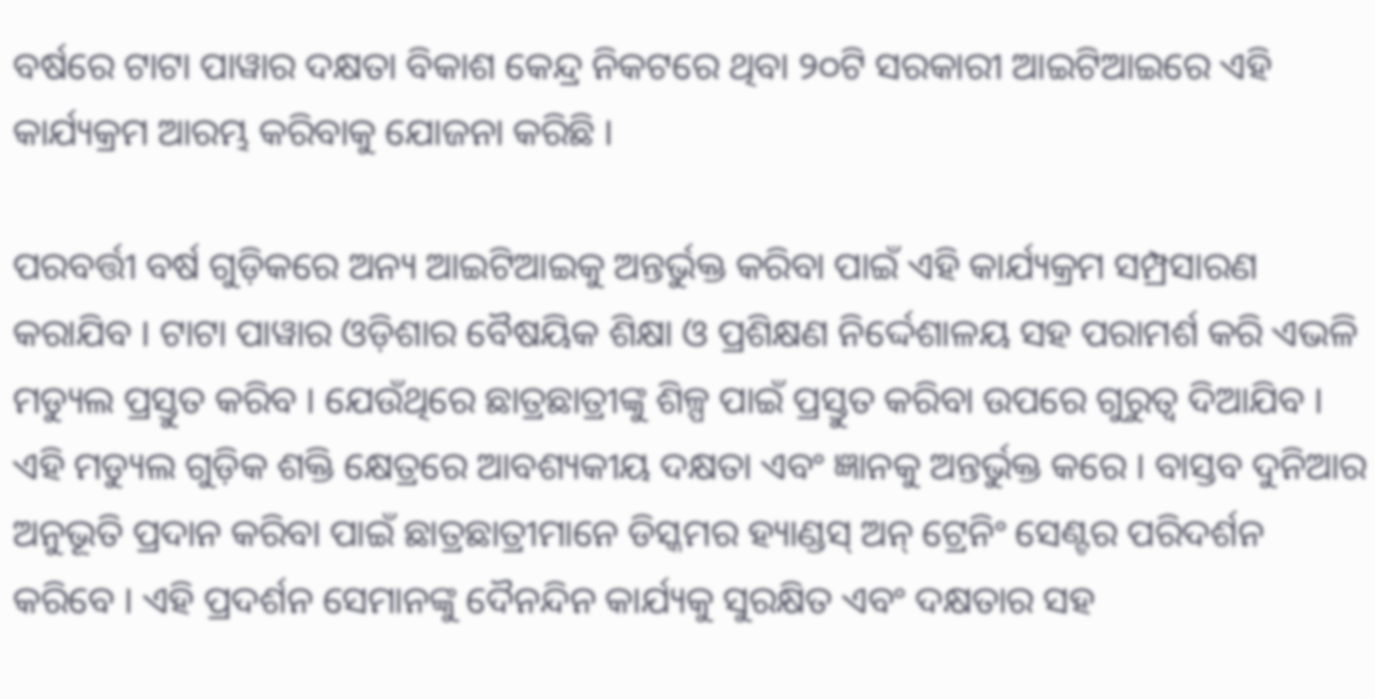ବର୍ଷରେ ଟାଟା ପାୱାର ଦକ୍ଷତା ବିକାଶ କେନ୍ଦ୍ର ନିକଟରେ ଥିବା ୨୦ଟି ସରକାରୀ ଆଇଟିଆଇରେ ଏହି କାର୍ଯ୍ୟକ୍ରମ ଆରମ୍ଭ କରିବାକୁ ଯୋଜନା କରିଛି ।

ପରବର୍ତ୍ତୀ ବର୍ଷ ଗୁଡ଼ିକରେ ଅନ୍ୟ ଆଇଟିଆଇକୁ ଅନ୍ତର୍ଭୁକ୍ତ କରିବା ପାଇଁ ଏହି କାର୍ଯ୍ୟକ୍ରମ ସମ୍ପ୍ରସାରଣ କରାଯିବ । ଟାଟା ପାୱାର ଓଡ଼ିଶାର ବୈଷୟିକ ଶିକ୍ଷା ଓ ପ୍ରଶିକ୍ଷଣ ନିର୍ଦ୍ଦେଶାଳୟ ସହ ପରାମର୍ଶ କରି ଏଭଳି ମଡ୍ୟୁଲ ପ୍ରସ୍ତୁତ କରିବ । ଯେଉଁଥିରେ ଛାତ୍ରଛାତ୍ରୀଙ୍କୁ ଶିଳ୍ପ ପାଇଁ ପ୍ରସ୍ତୁତ କରିବା ଉପରେ ଗୁରୁତ୍ୱ ଦିଆଯିବ । ଏହି ମଡ୍ୟୁଲ ଗୁଡ଼ିକ ଶକ୍ତି କ୍ଷେତ୍ରରେ ଆବଶ୍ୟକୀୟ ଦକ୍ଷତା ଏବଂ ଜ୍ଞାନକୁ ଅନ୍ତର୍ଭୁକ୍ତ କରେ । ବାସ୍ତବ ଦୁନିଆର ଅନୁଭୂତି ପ୍ରଦାନ କରିବା ପାଇଁ ଛାତ୍ରଛାତ୍ରୀମାନେ ଡିସ୍କମର ହ୍ୟାଣ୍ଡସ୍‌ ଅନ୍‌ ଟ୍ରେନିଂ ସେଣ୍ଟର ପରିଦର୍ଶନ କରିବେ । ଏହି ପ୍ରଦର୍ଶନ ସେମାନଙ୍କୁ ଦୈନନ୍ଦିନ କାର୍ଯ୍ୟକୁ ସୁରକ୍ଷିତ ଏବଂ ଦକ୍ଷତାର ସହ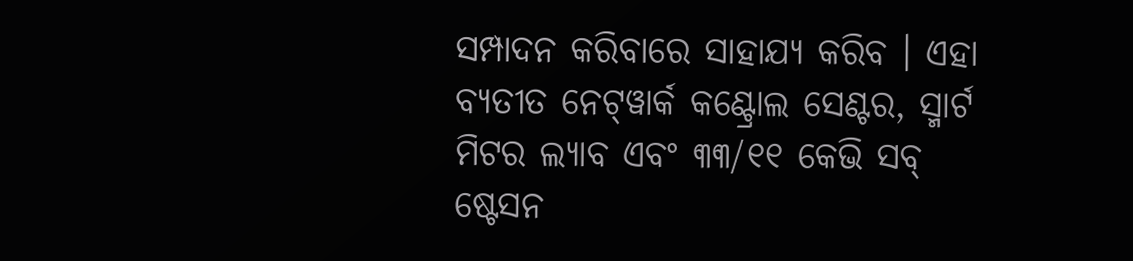ସମ୍ପାଦନ କରିବାରେ ସାହାଯ୍ୟ କରିବ । ଏହା ବ୍ୟତୀତ ନେଟ୍‌ୱାର୍କ କଣ୍ଟ୍ରୋଲ ସେଣ୍ଟର, ସ୍ମାର୍ଟ ମିଟର ଲ୍ୟାବ ଏବଂ ୩୩/୧୧ କେଭି ସବ୍‌ ଷ୍ଟେସନ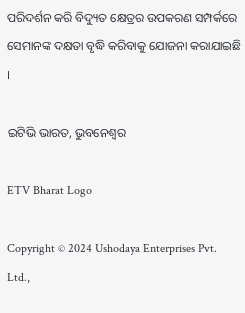ପରିଦର୍ଶନ କରି ବିଦ୍ୟୁତ କ୍ଷେତ୍ରର ଉପକରଣ ସମ୍ପର୍କରେ ସେମାନଙ୍କ ଦକ୍ଷତା ବୃଦ୍ଧି କରିବାକୁ ଯୋଜନା କରାଯାଇଛି ।

ଇଟିଭି ଭାରତ, ଭୁବନେଶ୍ବର

ETV Bharat Logo

Copyright © 2024 Ushodaya Enterprises Pvt. Ltd.,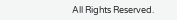All Rights Reserved.